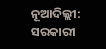ନୂଆଦିଲ୍ଲୀ: ସରକାରୀ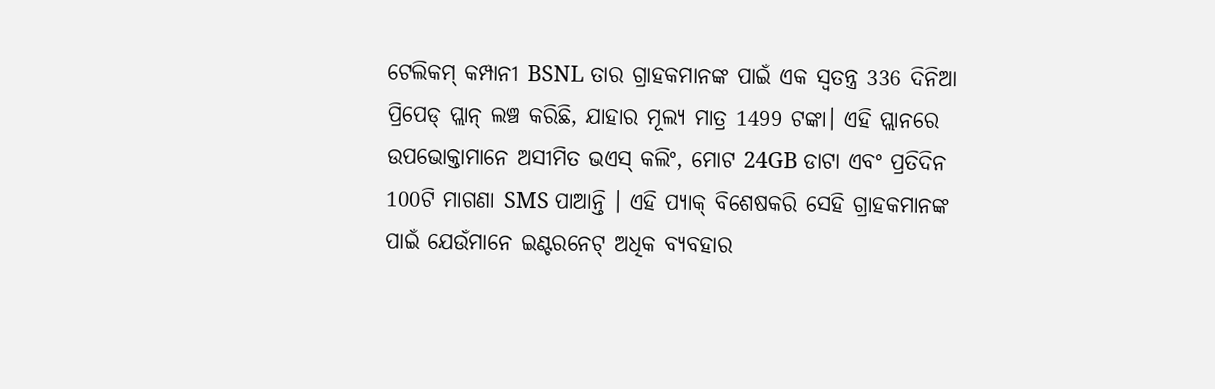ଟେଲିକମ୍ କମ୍ପାନୀ BSNL ତାର ଗ୍ରାହକମାନଙ୍କ ପାଇଁ ଏକ ସ୍ୱତନ୍ତ୍ର 336 ଦିନିଆ ପ୍ରିପେଡ୍ ପ୍ଲାନ୍ ଲଞ୍ଚ କରିଛି, ଯାହାର ମୂଲ୍ୟ ମାତ୍ର 1499 ଟଙ୍କା। ଏହି ପ୍ଲାନରେ ଉପଭୋକ୍ତାମାନେ ଅସୀମିତ ଭଏସ୍ କଲିଂ, ମୋଟ 24GB ଡାଟା ଏବଂ ପ୍ରତିଦିନ 100ଟି ମାଗଣା SMS ପାଆନ୍ତି । ଏହି ପ୍ୟାକ୍ ବିଶେଷକରି ସେହି ଗ୍ରାହକମାନଙ୍କ ପାଇଁ ଯେଉଁମାନେ ଇଣ୍ଟରନେଟ୍ ଅଧିକ ବ୍ୟବହାର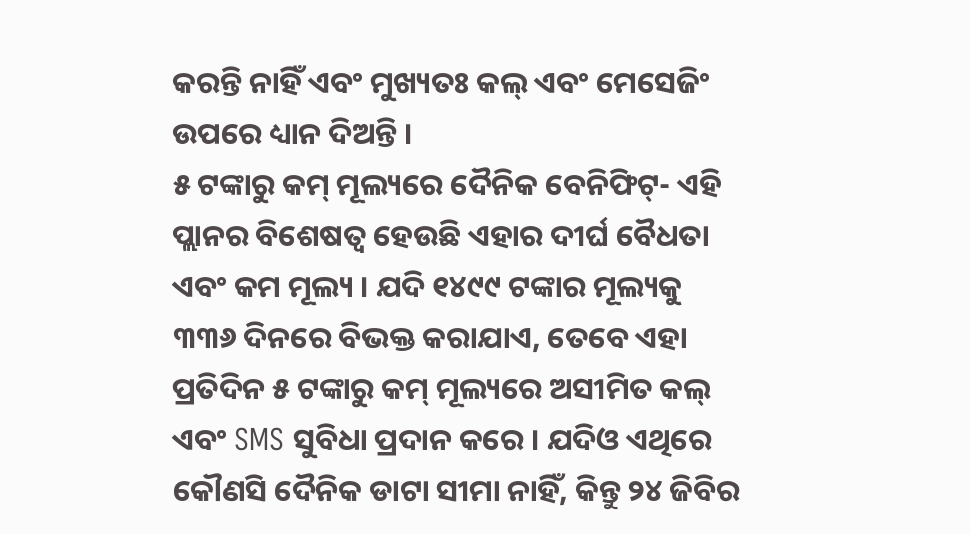କରନ୍ତି ନାହିଁ ଏବଂ ମୁଖ୍ୟତଃ କଲ୍ ଏବଂ ମେସେଜିଂ ଉପରେ ଧ୍ୟାନ ଦିଅନ୍ତି ।
୫ ଟଙ୍କାରୁ କମ୍ ମୂଲ୍ୟରେ ଦୈନିକ ବେନିଫିଟ୍- ଏହି ପ୍ଲାନର ବିଶେଷତ୍ୱ ହେଉଛି ଏହାର ଦୀର୍ଘ ବୈଧତା ଏବଂ କମ ମୂଲ୍ୟ । ଯଦି ୧୪୯୯ ଟଙ୍କାର ମୂଲ୍ୟକୁ ୩୩୬ ଦିନରେ ବିଭକ୍ତ କରାଯାଏ, ତେବେ ଏହା ପ୍ରତିଦିନ ୫ ଟଙ୍କାରୁ କମ୍ ମୂଲ୍ୟରେ ଅସୀମିତ କଲ୍ ଏବଂ SMS ସୁବିଧା ପ୍ରଦାନ କରେ । ଯଦିଓ ଏଥିରେ କୌଣସି ଦୈନିକ ଡାଟା ସୀମା ନାହିଁ, କିନ୍ତୁ ୨୪ ଜିବିର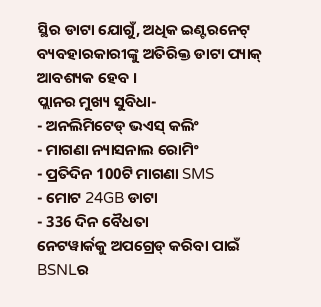ସ୍ଥିର ଡାଟା ଯୋଗୁଁ, ଅଧିକ ଇଣ୍ଟରନେଟ୍ ବ୍ୟବହାରକାରୀଙ୍କୁ ଅତିରିକ୍ତ ଡାଟା ପ୍ୟାକ୍ ଆବଶ୍ୟକ ହେବ ।
ପ୍ଲାନର ମୁଖ୍ୟ ସୁବିଧା-
- ଅନଲିମିଟେଡ୍ ଭଏସ୍ କଲିଂ
- ମାଗଣା ନ୍ୟାସନାଲ ରୋମିଂ
- ପ୍ରତିଦିନ 100ଟି ମାଗଣା SMS
- ମୋଟ 24GB ଡାଟା
- 336 ଦିନ ବୈଧତା
ନେଟୱାର୍କକୁ ଅପଗ୍ରେଡ୍ କରିବା ପାଇଁ BSNLର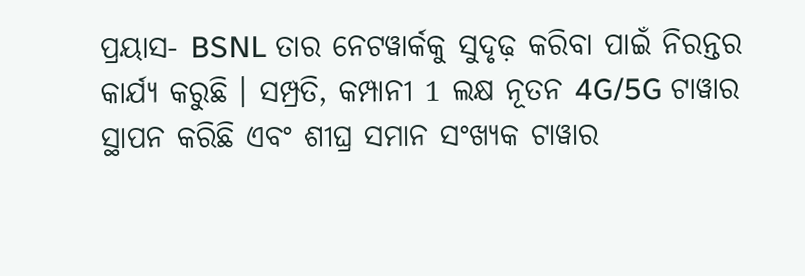ପ୍ରୟାସ- BSNL ତାର ନେଟୱାର୍କକୁ ସୁଦୃଢ଼ କରିବା ପାଇଁ ନିରନ୍ତର କାର୍ଯ୍ୟ କରୁଛି । ସମ୍ପ୍ରତି, କମ୍ପାନୀ 1 ଲକ୍ଷ ନୂତନ 4G/5G ଟାୱାର ସ୍ଥାପନ କରିଛି ଏବଂ ଶୀଘ୍ର ସମାନ ସଂଖ୍ୟକ ଟାୱାର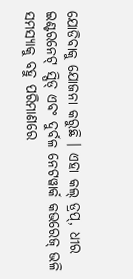ଯୋଡିବାକୁ ଯୋଜନା କରୁଛି । ଏହା କଲ୍ ଡ୍ରପ୍, ଧୀର ଇଣ୍ଟରନେଟ୍ ସ୍ପିଡ୍ ଏବଂ ଦୁର୍ବଳ ନେଟୱାର୍କ କଭରେଜ୍ ଭଳି ସମସ୍ୟାକୁ ବହୁ ପରିମାଣରେ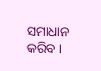ସମାଧାନ କରିବ ।